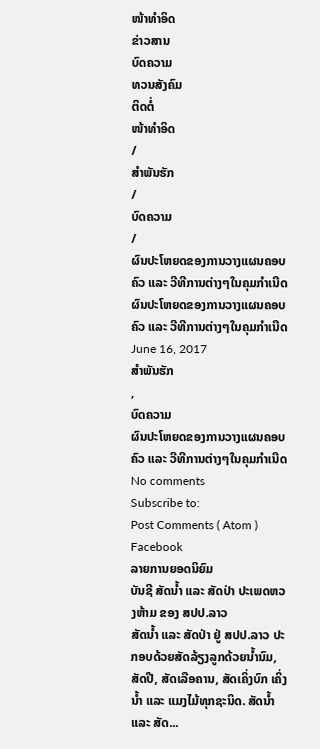ໜ້າທຳອິດ
ຂ່າວສານ
ບົດຄວາມ
ທວນສັງຄົມ
ຕິດຕໍ່
ໜ້າທຳອິດ
/
ສຳພັນຮັກ
/
ບົດຄວາມ
/
ຜົນປະໂຫຍດຂອງການວາງແຜນຄອບຄົວ ແລະ ວີທີການຕ່າງໆໃນຄຸມກຳເນີດ
ຜົນປະໂຫຍດຂອງການວາງແຜນຄອບຄົວ ແລະ ວີທີການຕ່າງໆໃນຄຸມກຳເນີດ
June 16, 2017
ສຳພັນຮັກ
,
ບົດຄວາມ
ຜົນປະໂຫຍດຂອງການວາງແຜນຄອບຄົວ ແລະ ວີທີການຕ່າງໆໃນຄຸມກຳເນີດ
No comments
Subscribe to:
Post Comments ( Atom )
Facebook
ລາຍການຍອດນິຍົມ
ບັນຊີ ສັດນ້ຳ ແລະ ສັດປ່າ ປະເພດຫວງຫ້າມ ຂອງ ສປປ.ລາວ
ສັດນ້ຳ ແລະ ສັດປ່າ ຢູ່ ສປປ.ລາວ ປະກອບດ້ວຍສັດລ້ຽງລູກດ້ວຍນ້ຳນົມ, ສັດປີ, ສັດເລືອຄານ, ສັດເຄິ່ງບົກ ເຄິ່ງນ້ຳ ແລະ ແມງໄມ້ທຸກຊະນິດ. ສັດນ້ຳ ແລະ ສັດ...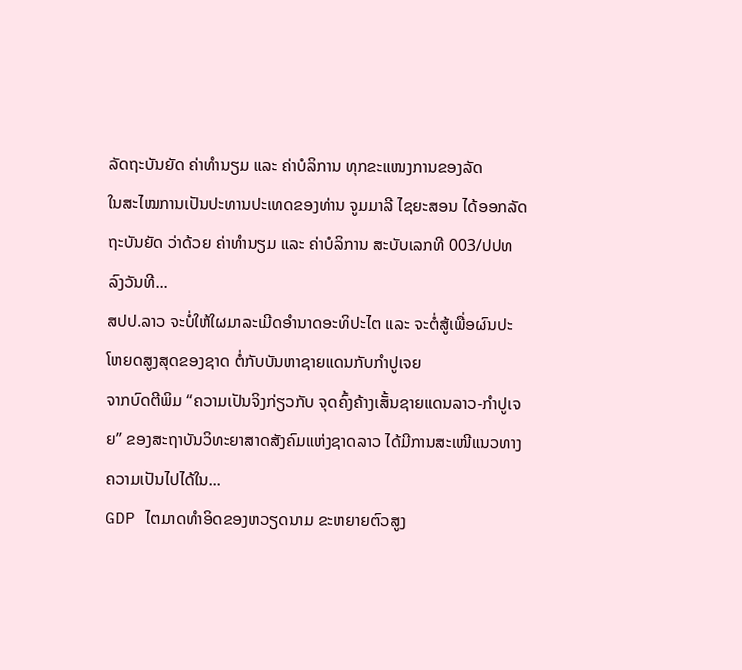ລັດຖະບັນຍັດ ຄ່າທຳນຽມ ແລະ ຄ່າບໍລິການ ທຸກຂະແໜງການຂອງລັດ
ໃນສະໄໝການເປັນປະທານປະເທດຂອງທ່ານ ຈູມມາລີ ໄຊຍະສອນ ໄດ້ອອກລັດຖະບັນຍັດ ວ່າດ້ວຍ ຄ່າທຳນຽມ ແລະ ຄ່າບໍລິການ ສະບັບເລກທີ 003/ປປທ ລົງວັນທີ...
ສປປ.ລາວ ຈະບໍ່ໃຫ້ໃຜມາລະເມີດອຳນາດອະທິປະໄຕ ແລະ ຈະຕໍ່ສູ້ເພື່ອຜົນປະໂຫຍດສູງສຸດຂອງຊາດ ຕໍ່ກັບບັນຫາຊາຍແດນກັບກຳປູເຈຍ
ຈາກບົດຕີພິມ “ຄວາມເປັນຈິງກ່ຽວກັບ ຈຸດຄົ້ງຄ້າງເສັ້ນຊາຍແດນລາວ-ກຳປູເຈຍ” ຂອງສະຖາບັນວິທະຍາສາດສັງຄົມແຫ່ງຊາດລາວ ໄດ້ມີການສະເໜີແນວທາງຄວາມເປັນໄປໄດ້ໃນ...
GDP ໄຕມາດທຳອິດຂອງຫວຽດນາມ ຂະຫຍາຍຕົວສູງ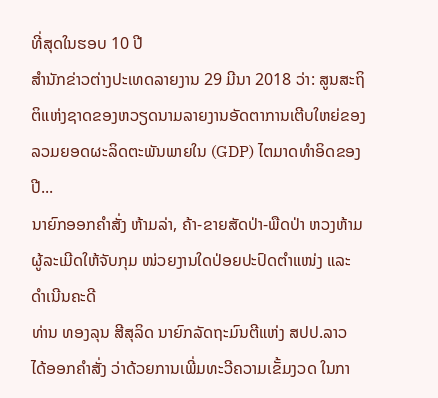ທີ່ສຸດໃນຮອບ 10 ປີ
ສຳນັກຂ່າວຕ່າງປະເທດລາຍງານ 29 ມີນາ 2018 ວ່າ: ສູນສະຖິຕິແຫ່ງຊາດຂອງຫວຽດນາມລາຍງານອັດຕາການເຕີບໃຫຍ່ຂອງລວມຍອດຜະລິດຕະພັນພາຍໃນ (GDP) ໄຕມາດທຳອິດຂອງປີ...
ນາຍົກອອກຄຳສັ່ງ ຫ້າມລ່າ, ຄ້າ-ຂາຍສັດປ່າ-ພືດປ່າ ຫວງຫ້າມ ຜູ້ລະເມີດໃຫ້ຈັບກຸມ ໜ່ວຍງານໃດປ່ອຍປະປົດຕຳແໜ່ງ ແລະ ດຳເນີນຄະດີ
ທ່ານ ທອງລຸນ ສີສຸລິດ ນາຍົກລັດຖະມົນຕີແຫ່ງ ສປປ.ລາວ ໄດ້ອອກຄຳສັ່ງ ວ່າດ້ວຍການເພີ່ມທະວີຄວາມເຂັ້ມງວດ ໃນກາ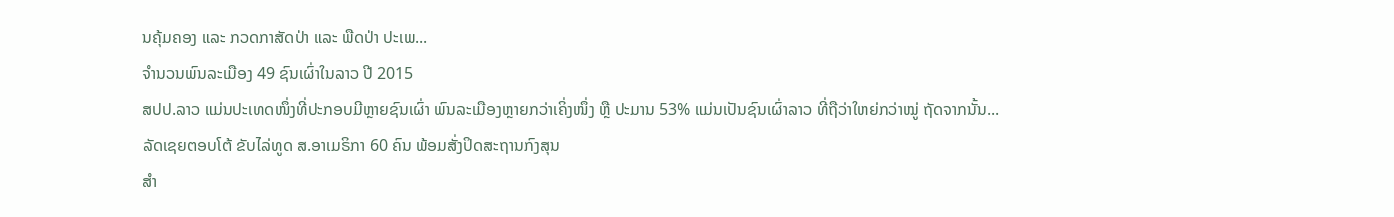ນຄຸ້ມຄອງ ແລະ ກວດກາສັດປ່າ ແລະ ພືດປ່າ ປະເພ...
ຈຳນວນພົນລະເມືອງ 49 ຊົນເຜົ່າໃນລາວ ປີ 2015
ສປປ.ລາວ ແມ່ນປະເທດໜຶ່ງທີ່ປະກອບມີຫຼາຍຊົນເຜົ່າ ພົນລະເມືອງຫຼາຍກວ່າເຄິ່ງໜຶ່ງ ຫຼື ປະມານ 53% ແມ່ນເປັນຊົນເຜົ່າລາວ ທີ່ຖືວ່າໃຫຍ່ກວ່າໝູ່ ຖັດຈາກນັ້ນ...
ລັດເຊຍຕອບໂຕ້ ຂັບໄລ່ທູດ ສ.ອາເມຣິກາ 60 ຄົນ ພ້ອມສັ່ງປິດສະຖານກົງສຸນ
ສຳ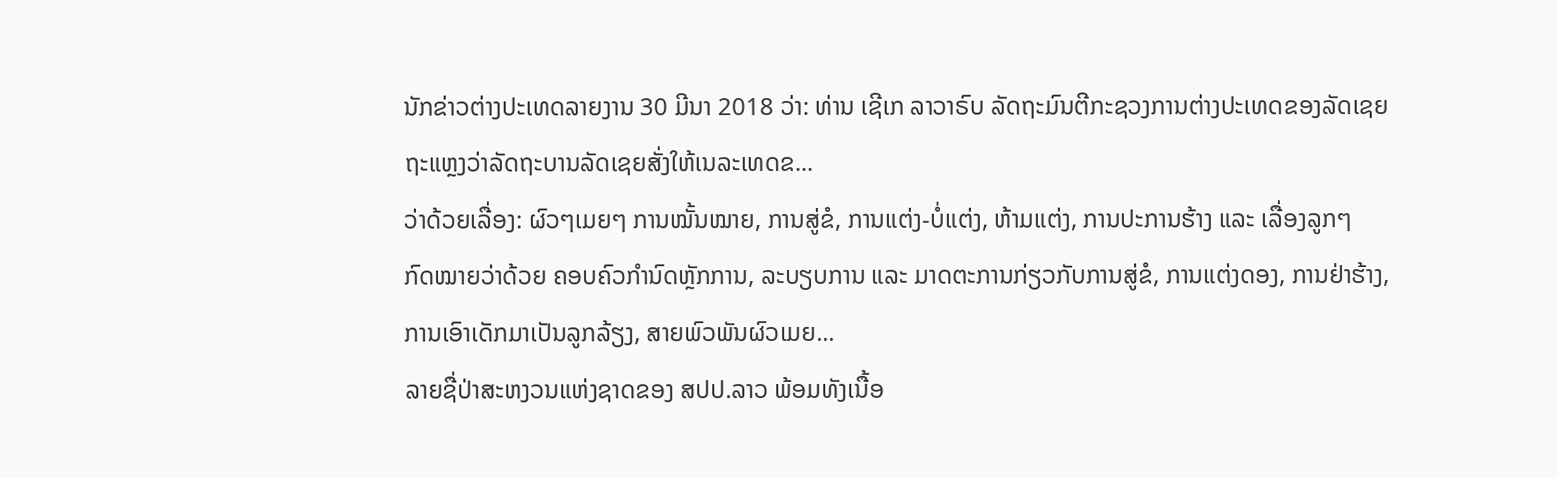ນັກຂ່າວຕ່າງປະເທດລາຍງານ 30 ມີນາ 2018 ວ່າ: ທ່ານ ເຊີເກ ລາວາຣົບ ລັດຖະມົນຕີກະຊວງການຕ່າງປະເທດຂອງລັດເຊຍ ຖະແຫຼງວ່າລັດຖະບານລັດເຊຍສັ່ງໃຫ້ເນລະເທດຂ...
ວ່າດ້ວຍເລື່ອງ: ຜົວໆເມຍໆ ການໝັ້ນໝາຍ, ການສູ່ຂໍ, ການແຕ່ງ-ບໍ່ແຕ່ງ, ຫ້າມແຕ່ງ, ການປະການຮ້າງ ແລະ ເລື່ອງລູກໆ
ກົດໝາຍວ່າດ້ວຍ ຄອບຄົວກຳນົດຫຼັກການ, ລະບຽບການ ແລະ ມາດຕະການກ່ຽວກັບການສູ່ຂໍ, ການແຕ່ງດອງ, ການຢ່າຮ້າງ, ການເອົາເດັກມາເປັນລູກລ້ຽງ, ສາຍພົວພັນຜົວເມຍ...
ລາຍຊື່ປ່າສະຫງວນແຫ່ງຊາດຂອງ ສປປ.ລາວ ພ້ອມທັງເນື້ອ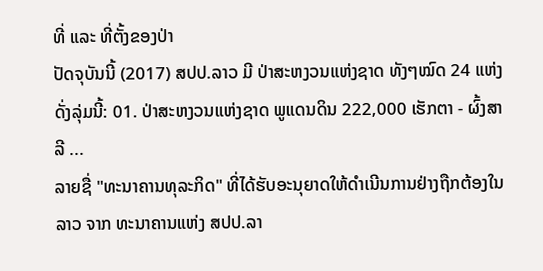ທີ່ ແລະ ທີ່ຕັ້ງຂອງປ່າ
ປັດຈຸບັນນີ້ (2017) ສປປ.ລາວ ມີ ປ່າສະຫງວນແຫ່ງຊາດ ທັງໆໝົດ 24 ແຫ່ງ ດັ່ງລຸ່ມນີ້: 01. ປ່າສະຫງວນແຫ່ງຊາດ ພູແດນດິນ 222,000 ເຮັກຕາ - ຜົ້ງສາລີ ...
ລາຍຊື່ "ທະນາຄານທຸລະກິດ" ທີ່ໄດ້ຮັບອະນຸຍາດໃຫ້ດຳເນີນການຢ່າງຖືກຕ້ອງໃນລາວ ຈາກ ທະນາຄານແຫ່ງ ສປປ.ລາ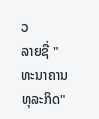ວ
ລາຍຊື່ "ທະນາຄານທຸລະກິດ"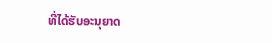ທີ່ໄດ້ຮັບອະນຸຍາດ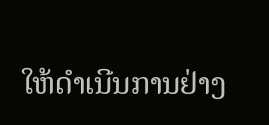ໃຫ້ດຳເນີນການຢ່າງ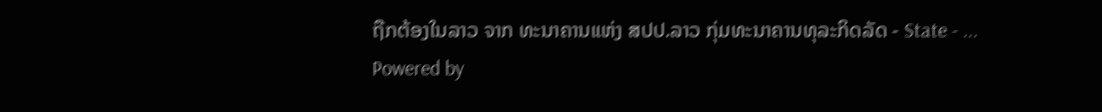ຖືກຕ້ອງໃນລາວ ຈາກ ທະນາຄານແຫ່ງ ສປປ.ລາວ ກຸ່ມທະນາຄານທຸລະກິດລັດ - State - ...
Powered by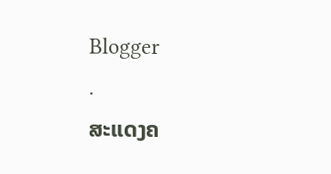Blogger
.
ສະແດງຄ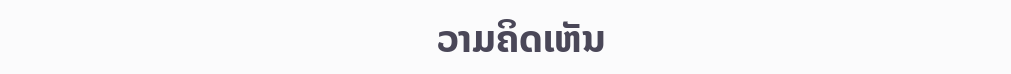ວາມຄິດເຫັນ